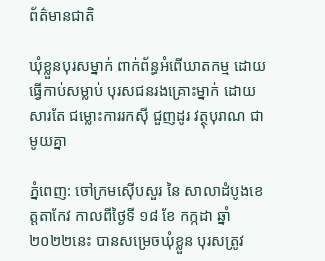ព័ត៌មានជាតិ

ឃុំខ្លួនបុរសម្នាក់ ពាក់ព័ន្ធអំពើឃាតកម្ម ដោយធ្វើកាប់សម្លាប់ បុរសជនរងគ្រោះម្នាក់ ដោយសារតែ ជម្លោះការរកស៊ី ជួញដូរ វត្ថុបុរាណ ជាមូយគ្នា

ភ្នំពេញ: ចៅក្រមស៊ើបសួរ នៃ សាលាដំបូងខេត្តតាកែវ កាលពីថ្ងៃទី ១៨ ខែ កក្កដា ឆ្នាំ ២០២២នេះ បានសម្រេចឃុំខ្លួន បុរសត្រូវ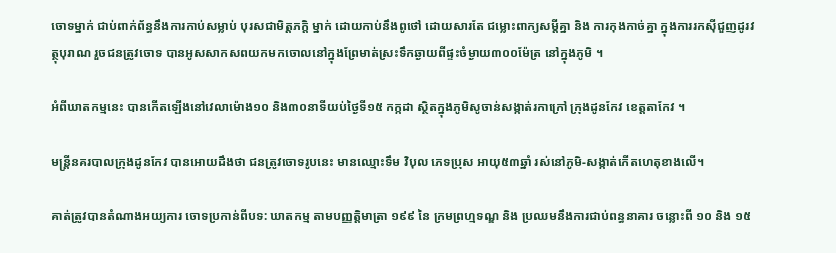ចោទម្នាក់ ជាប់ពាក់ព័ន្ធនឹងការកាប់សម្លាប់ បុរសជាមិត្តភក្តិ ម្នាក់ ដោយកាប់នឹងពូថៅ ដោយសារតែ ជម្លោះពាក្យសម្តីគ្នា និង ការកុងកាច់គ្នា ក្នុងការរកស៊ីជួញដូរវត្ថុបុរាណ រួចជនត្រូវចោទ បានអូសសាកសពយកមកចោលនៅក្នុងព្រែមាត់ស្រះទឹកឆ្ងាយពីផ្ទះចំម្ងាយ៣០០ម៉ែត្រ នៅក្នុងភូមិ ។

អំពីឃាតកម្មនេះ បានកើតឡើងនៅវេលាម៉ោង១០ និង៣០នាទីយប់ថ្ងៃទី១៥ កក្កដា ស្ថិតក្នុងភូមិសូចាន់សង្កាត់រកាក្រៅ ក្រុងដូនកែវ ខេត្តតាកែវ ។

មន្ត្រីនគរបាលក្រុងដូនកែវ បានអោយដឹងថា ជនត្រូវចោទរូបនេះ មានឈ្មោះទឹម វិបុល ភេទប្រុស អាយុ៥៣ឆ្នាំ រស់នៅភូមិ-សង្កាត់កើតហេតុខាងលើ។

គាត់ត្រូវបានតំណាងអយ្យការ ចោទប្រកាន់ពីបទ: ឃាតកម្ម តាមបញ្ញត្តិមាត្រា ១៩៩ នៃ ក្រមព្រហ្មទណ្ឌ និង ប្រឈមនឹងការជាប់ពន្ធនាគារ ចន្លោះពី ១០ និង ១៥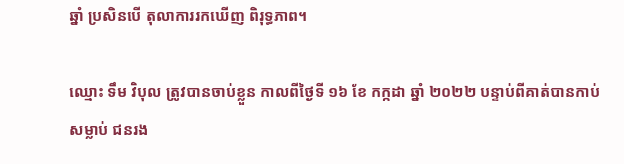ឆ្នាំ ប្រសិនបើ តុលាការរកឃើញ ពិរុទ្ធភាព។

ឈ្មោះ ទឹម វិបុល ត្រូវបានចាប់ខ្លួន កាលពីថ្ងៃទី ១៦ ខែ កក្កដា ឆ្នាំ ២០២២ បន្ទាប់ពីគាត់បានកាប់សម្លាប់ ជនរង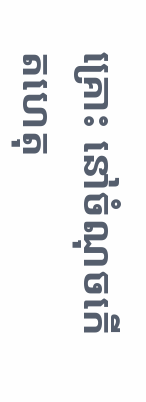គ្រោះ នៅចំណុចកើតហេតុ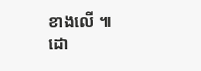ខាងលើ ៕ ដោ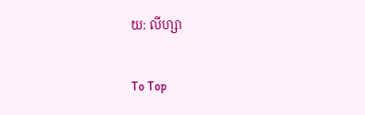យ: លីហ្សា

To Top